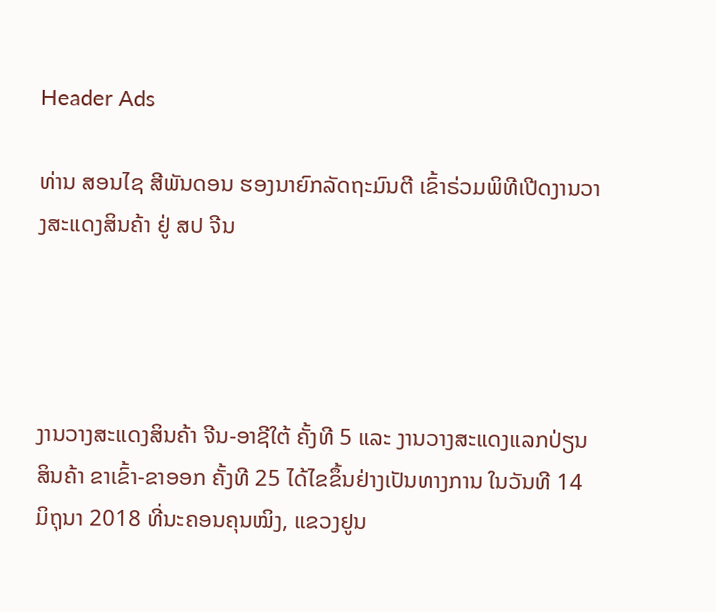Header Ads

ທ່ານ ສອນໄຊ ສີພັນດອນ ຮອງນາຍົກລັດຖະມົນຕີ ເຂົ້າຣ່ວມພິທີເປີດງານວາງສະແດງສິນຄ້າ ຢູ່ ສປ ຈີນ




ງານວາງສະແດງສິນຄ້າ ຈີນ-ອາຊີໃຕ້ ຄັ້ງທີ 5 ແລະ ງານວາງສະແດງແລກປ່ຽນສິນຄ້າ ຂາເຂົ້າ-ຂາອອກ ຄັ້ງທີ 25 ໄດ້ໄຂຂຶ້ນຢ່າງເປັນທາງການ ໃນວັນທີ 14 ມິຖຸນາ 2018 ທີ່ນະຄອນຄຸນໝິງ, ແຂວງ‍ຢູນ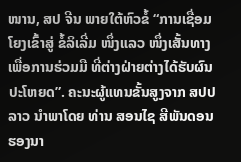ໜານ, ສປ ຈີນ ພາຍໃຕ້ຫົວຂໍ້ “ການເຊື່ອມໂຍງເຂົ້າສູ່ ຂໍ້ລິເລີ່ມ ໜຶ່ງແລວ ໜຶ່ງເສັ້ນທາງ ເພື່ອການຮ່ວມມື ທີ່ຕ່າງຝ່າຍຕ່າງໄດ້ຮັບຜົນປະໂຫຍດ”. ຄະນະຜູ້ແທນຂັ້ນສູງຈາກ ສປປ ລາວ ນໍາພາໂດຍ ທ່ານ ສອນໄຊ ສີພັນດອນ ຮອງນາ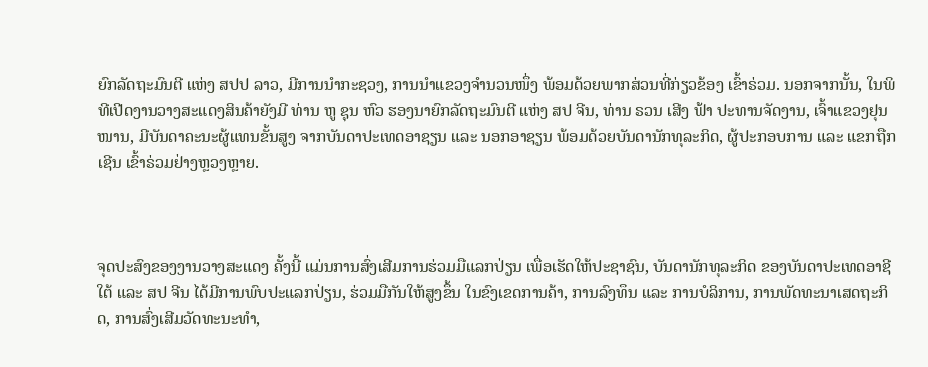ຍົກລັດຖະມົນຕີ ແຫ່ງ ສປປ ລາວ, ມີການນໍາກະຊວງ, ການນໍາແຂວງຈໍານວນໜຶ່ງ ພ້ອມດ້ວຍພາກສ່ວນທີ່ກ່ຽວຂ້ອງ ເຂົ້າຣ່ວມ. ນອກຈາກນັ້ນ, ໃນພິທີເປີດງານວາງສະແດງສິນຄ້າຍັງມີ ທ່ານ ຫູ ຊຸນ ຫົວ ຮອງນາຍົກລັດຖະມົນຕີ ແຫ່ງ ສປ ຈີນ, ທ່ານ ຣວນ ເສີງ ຟ້າ ປະທານຈັດງານ, ເຈົ້າແຂວງຢຸນໜານ, ມີບັນດາຄະນະຜູ້ແທນຂັ້ນສູງ ຈາກບັນດາປະເທດອາຊຽນ ແລະ ນອກອາຊຽນ ພ້ອມດ້ວຍບັນດານັກທຸລະກິດ, ຜູ້ປະກອບການ ແລະ ແຂກຖືກເຊີນ ເຂົ້າຣ່ວມຢ່າງຫຼວງຫຼາຍ.



ຈຸດປະສົງຂອງງານວາງສະແດງ ຄັ້ງນີ້ ແມ່ນການສົ່ງເສີມການຮ່ວມມືແລກປ່ຽນ ເພື່ອເຮັດໃຫ້ປະຊາຊົນ, ບັນດານັກທຸລະກິດ ຂອງບັນດາປະເທດອາຊີໃຕ້ ແລະ ສປ ຈີນ ໄດ້ມີການພົບປະແລກປ່ຽນ, ຮ່ວມມືກັນໃຫ້ສູງຂຶ້ນ ໃນຂົງເຂດການຄ້າ, ການລົງທຶນ ແລະ ການບໍລິການ, ການພັດທະນາເສດຖະກິດ, ການສົ່ງເສີມວັດທະນະທໍາ,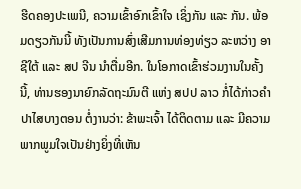ຮີດຄອງປະເພນີ, ຄວາມເຂົ້າອົກເຂົ້າໃຈ ເຊິ່ງກັນ ແລະ ກັນ. ພ້ອມດຽວກັນນີ້ ທັງເປັນການສົ່ງເສີມການທ່ອງທ່ຽວ ລະຫວ່າງ ອາຊີໃຕ້ ແລະ ສປ ຈີນ ນໍາຕື່ມອີກ. ໃນໂອກາດເຂົ້າຮ່ວມງານໃນຄັ້ງນີ້, ທ່ານຮອງນາຍົກລັດຖະມົນຕີ ແຫ່ງ ສປປ ລາວ ກໍ່ໄດ້ກ່າວຄໍາປາໄສບາງຕອນ ຕໍ່ງານວ່າ: ຂ້າພະເຈົ້າ ໄດ້ຕິດຕາມ ແລະ ມີຄວາມພາກພູມໃຈເປັນຢ່າງຍິ່ງທີ່ເຫັນ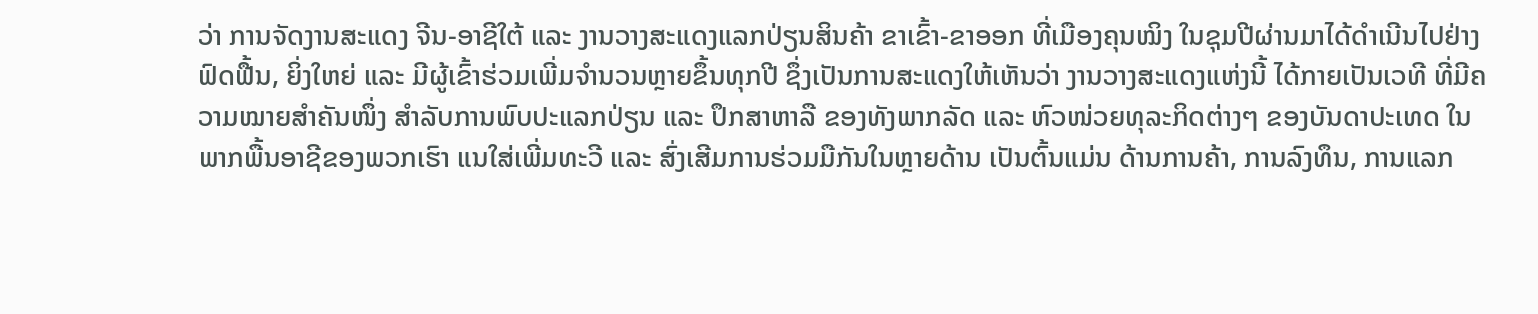ວ່າ ການຈັດງານສະແດງ ຈີນ-ອາຊີໃຕ້ ແລະ ງານວາງສະແດງແລກປ່ຽນສິນຄ້າ ຂາເຂົ້າ-ຂາອອກ ທີ່ເມືອງຄຸນໝິງ ໃນຊຸມປີຜ່ານມາໄດ້ດຳເນີນໄປຢ່າງຟົດຟື້ນ, ຍິ່ງໃຫຍ່ ແລະ ມີຜູ້ເຂົ້າຮ່ວມເພີ່ມຈຳນວນຫຼາຍຂຶ້ນທຸກປີ ຊຶ່ງເປັນການສະແດງໃຫ້ເຫັນວ່າ ງານວາງສະແດງແຫ່ງນີ້ ໄດ້ກາຍເປັນເວທີ ທີ່ມີຄວາມໝາຍສຳຄັນໜຶ່ງ ສຳລັບການພົບປະແລກປ່ຽນ ແລະ ປຶກສາຫາລື ຂອງທັງພາກລັດ ແລະ ຫົວໜ່ວຍທຸລະກິດຕ່າງໆ ຂອງບັນດາປະເທດ ໃນພາກພື້ນອາຊີຂອງພວກເຮົາ ແນໃສ່ເພີ່ມທະວີ ແລະ ສົ່ງເສີມການຮ່ວມມືກັນໃນຫຼາຍດ້ານ ເປັນຕົ້ນແມ່ນ ດ້ານການຄ້າ, ການລົງທຶນ, ການແລກ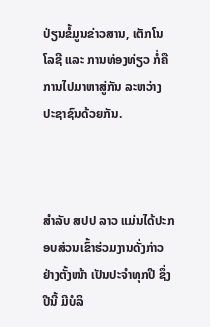ປ່ຽນຂໍ້ມູນຂ່າວສານ, ເຕັກໂນໂລຊີ ແລະ ການທ່ອງທ່ຽວ ກໍ່ຄື ການໄປມາຫາສູ່ກັນ ລະຫວ່າງ ປະຊາຊົນດ້ວຍກັນ.



ສຳລັບ ສປປ ລາວ ແມ່ນໄດ້ປະກອບສ່ວນເຂົ້າຮ່ວມງານດັ່ງກ່າວຢ່າງຕັ້ງໜ້າ ເປັນປະຈຳທຸກປີ ຊຶ່ງປີນີ້ ມີບໍລິ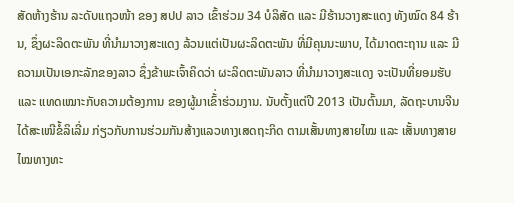ສັດຫ້າງຮ້ານ ລະດັບແຖວໜ້າ ຂອງ ສປປ ລາວ ເຂົ້າຮ່ວມ 34 ບໍລິສັດ ແລະ ມີຮ້ານວາງສະແດງ ທັງໝົດ 84 ຮ້ານ, ຊຶ່ງຜະລິດຕະພັນ ທີ່ນຳມາວາງສະແດງ ລ້ວນແຕ່ເປັນຜະລິດຕະພັນ ທີ່ມີຄຸນນະພາບ, ໄດ້ມາດຕະຖານ ແລະ ມີຄວາມເປັນເອກະລັກຂອງລາວ ຊຶ່ງຂ້າພະເຈົ້າຄິດວ່າ ຜະລິດຕະພັນລາວ ທີ່ນຳມາວາງສະແດງ ຈະເປັນທີ່ຍອມຮັບ ແລະ ແທດເໝາະກັບຄວາມຕ້ອງການ ຂອງຜູ້ມາເຂົ້່າຮ່ວມງານ. ນັບຕັ້ງແຕ່ປີ 2013 ເປັນຕົ້ນມາ, ລັດຖະບານຈີນ ໄດ້ສະເໜີຂໍ້ລິເລີ່ມ ກ່ຽວກັບການຮ່ວມກັນສ້າງແລວທາງເສດຖະກິດ ຕາມເສັ້ນທາງສາຍໄໝ ແລະ ເສັ້ນທາງສາຍໄໝທາງທະ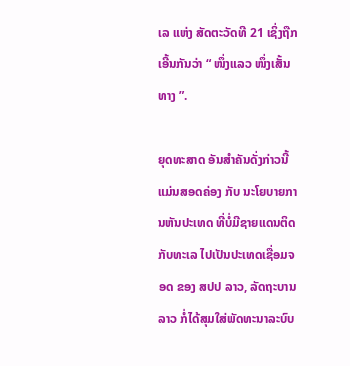ເລ ແຫ່ງ ສັດຕະວັດທີ 21 ເຊິ່ງຖືກເອີ້ນກັນວ່າ “ ໜຶ່ງແລວ ໜຶ່ງເສັ້ນທາງ ”.

ຍຸດທະສາດ ອັນສໍາຄັນດັ່ງກ່າວນີ້ ແມ່ນສອດຄ່ອງ ກັບ ນະໂຍບາຍການຫັນປະເທດ ທີ່ບໍ່ມີຊາຍແດນຕິດກັບທະເລ ໄປເປັນປະເທດເຊື່ອມຈອດ ຂອງ ສປປ ລາວ, ລັດຖະບານລາວ ກໍ່ໄດ້ສຸມໃສ່ພັດທະນາລະບົບ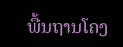ພື້ນຖານໂຄງ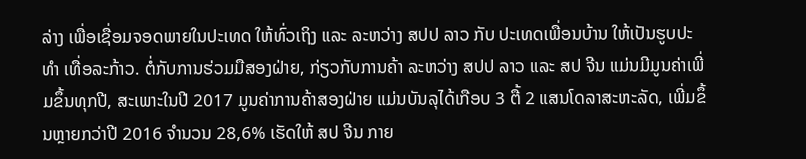ລ່າງ ເພື່ອເຊື່ອມຈອດພາຍໃນປະເທດ ໃຫ້ທົ່ວເຖິງ ແລະ ລະຫວ່າງ ສປປ ລາວ ກັບ ປະເທດເພື່ອນບ້ານ ໃຫ້ເປັນຮູບປະທຳ ເທື່ອລະກ້າວ. ຕໍ່ກັບການຮ່ວມມືສອງຝ່າຍ, ກ່ຽວກັບການຄ້າ ລະຫວ່າງ ສປປ ລາວ ແລະ ສປ ຈີນ ແມ່ນມີມູນຄ່າເພີ່ມຂຶ້ນທຸກປີ, ສະເພາະໃນປີ 2017 ມູນຄ່າການຄ້າສອງຝ່າຍ ແມ່ນບັນລຸໄດ້ເກືອບ 3 ຕື້ 2 ແສນໂດລາສະຫະລັດ, ເພີ່ມຂຶ້ນຫຼາຍກວ່າປີ 2016 ຈໍານວນ 28,6% ເຮັດໃຫ້ ສປ ຈີນ ກາຍ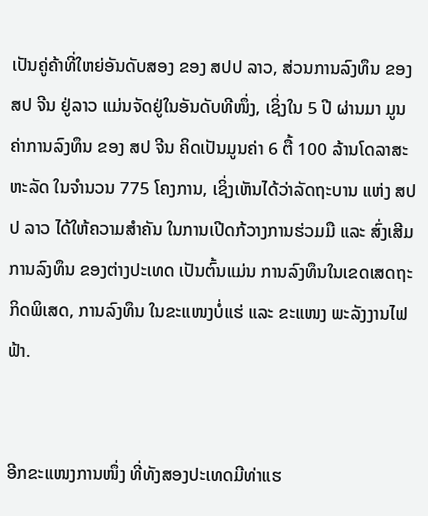ເປັນຄູ່ຄ້າທີ່ໃຫຍ່ອັນດັບສອງ ຂອງ ສປປ ລາວ, ສ່ວນການລົງທຶນ ຂອງ ສປ ຈີນ ຢູ່ລາວ ແມ່ນຈັດຢູ່ໃນອັນດັບທີໜຶ່ງ, ເຊິ່ງໃນ 5 ປີ ຜ່ານມາ ມູນຄ່າການລົງທຶນ ຂອງ ສປ ຈີນ ຄິດເປັນມູນຄ່າ 6 ຕື້ 100 ລ້ານໂດລາສະຫະລັດ ໃນຈຳນວນ 775 ໂຄງການ, ເຊິ່ງເຫັນໄດ້ວ່າລັດຖະບານ ແຫ່ງ ສປປ ລາວ ໄດ້ໃຫ້ຄວາມສຳຄັນ ໃນການເປີດກ້ວາງການຮ່ວມມື ແລະ ສົ່ງເສີມການລົງທຶນ ຂອງຕ່າງປະເທດ ເປັນຕົ້ນແມ່ນ ການລົງທຶນໃນເຂດເສດຖະກິດພິເສດ, ການລົງທຶນ ໃນຂະແໜງບໍ່ແຮ່ ແລະ ຂະແໜງ ພະລັງງານໄຟຟ້າ.


ອີກຂະແໜງການໜຶ່ງ ທີ່ທັງສອງປະເທດມີທ່າແຮ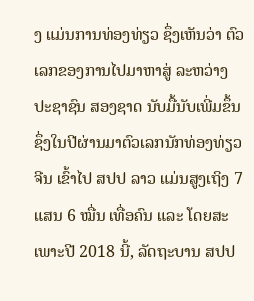ງ ແມ່ນການທ່ອງທ່ຽວ ຊຶ່ງເຫັນວ່າ ຕົວເລກຂອງການໄປມາຫາສູ່ ລະຫວ່າງ ປະຊາຊົນ ສອງຊາດ ນັບມື້ນັບເພີ່ມຂຶ້ນ ຊຶ່ງໃນປີຜ່ານມາຕົວເລກນັກທ່ອງທ່ຽວຈີນ ເຂົ້າໄປ ສປປ ລາວ ແມ່ນສູງເຖິງ 7 ແສນ 6 ໝື່ນ ເທື່ອຄົນ ແລະ ໂດຍສະເພາະປີ 2018 ນີ້, ລັດຖະບານ ສປປ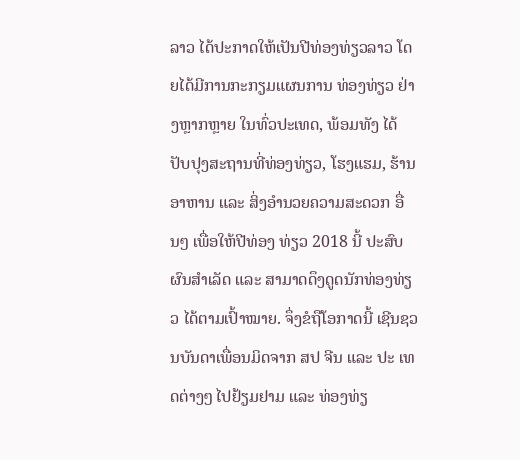ລາວ ໄດ້ປະກາດໃຫ້ເປັນປີທ່ອງທ່ຽວລາວ ໂດຍໄດ້ມີການກະກຽມແຜນການ ທ່ອງທ່ຽວ ຢ່າງຫຼາກຫຼາຍ ໃນທົ່ວປະເທດ, ພ້ອມທັງ ໄດ້ປັບປຸງສະຖານທີ່ທ່ອງທ່ຽວ, ໂຮງແຮມ, ຮ້ານອາຫານ ແລະ ສິ່ງອຳນວຍຄວາມສະດວກ ອື່ນໆ ເພື່ອໃຫ້ປີທ່ອງ ທ່ຽວ 2018 ນີ້ ປະສົບຜົນສຳເລັດ ແລະ ສາມາດດຶງດູດນັກທ່ອງທ່ຽວ ໄດ້ຕາມເປົ້າໝາຍ. ຈຶ່ງຂໍຖືໂອກາດນີ້ ເຊີນຊວນບັນດາເພື່ອນມິດຈາກ ສປ ຈີນ ແລະ ປະ ເທດຕ່າງໆ ໄປຢ້ຽມຢາມ ແລະ ທ່ອງທ່ຽ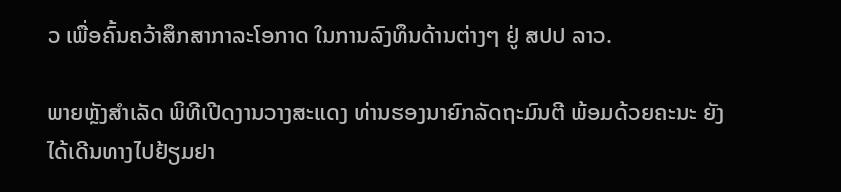ວ ເພື່ອຄົ້ນຄວ້າສຶກສາກາລະໂອກາດ ໃນການລົງທຶນດ້ານຕ່າງໆ ຢູ່ ສປປ ລາວ.

ພາຍຫຼັງສໍາເລັດ ພິທີເປີດງານວາງສະແດງ ທ່ານຮອງນາຍົກລັດຖະມົນຕີ ພ້ອມດ້ວຍຄະນະ ຍັງໄດ້ເດີນທາງໄປຢ້ຽມຢາ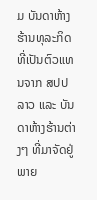ມ ບັນດາຫ້າງຮ້ານທຸລະກິດ ທີ່ເປັນຕົວແທນຈາກ ສປປ ລາວ ແລະ ບັນດາຫ້າງຮ້ານຕ່າງໆ ທີ່ມາຈັດຢູ່ພາຍ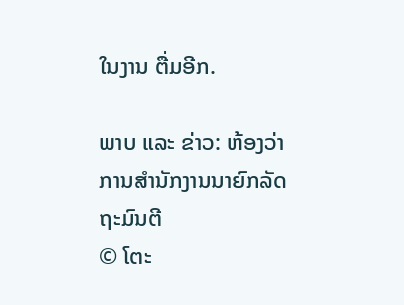ໃນງານ ຕື່ມອີກ.

ພາບ ແລະ ຂ່າວ: ຫ້ອງວ່າການສໍານັກງານນາຍົກລັດຖະມົນຕີ
© ໂຕະ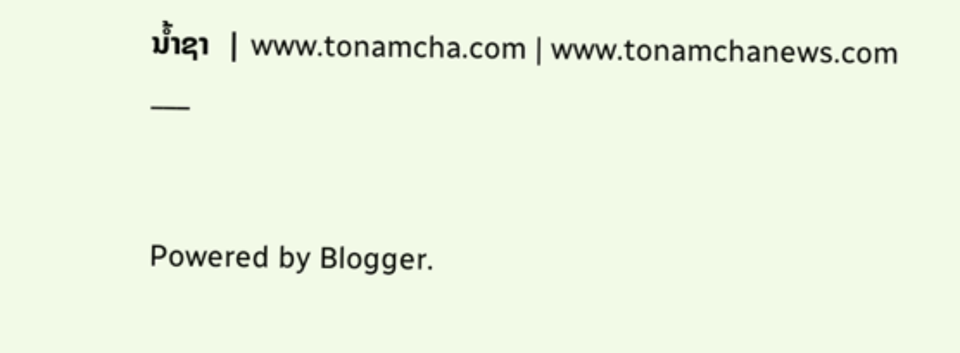ນໍ້າຊາ  | www.tonamcha.com | www.tonamchanews.com
___


Powered by Blogger.